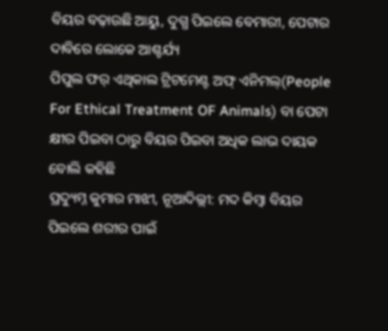ବିୟର ବଢ଼ାଉଛି ଆୟୁ, ଦୁଗ୍ଧ ପିଇଲେ ବେମାରୀ, ପେଟାର ଦାବିରେ ଲୋକେ ଆଶ୍ଚର୍ଯ୍ୟ
ପିପୁଲ ଫର୍ ଏଥିକାଲ ଟ୍ରିଟମେଣ୍ଟ ଅଫ୍ ଏନିମଲ୍(People For Ethical Treatment OF Animals) ବା ପେଟା କ୍ଷୀର ପିଇବା ଠାରୁ ବିୟର ପିଇବା ଅଧିକ ଲାଭ ଦାୟକ ବୋଲି କହିଛି
ପ୍ରଦ୍ୟୁମ୍ନ କୁମାର ମାଝୀ, ନୂଆଦିଲ୍ଲୀ: ମଦ କିମ୍ୱା ବିୟର ପିଇଲେ ଶରୀର ପାଇଁ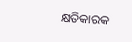କ୍ଷତିକାରକ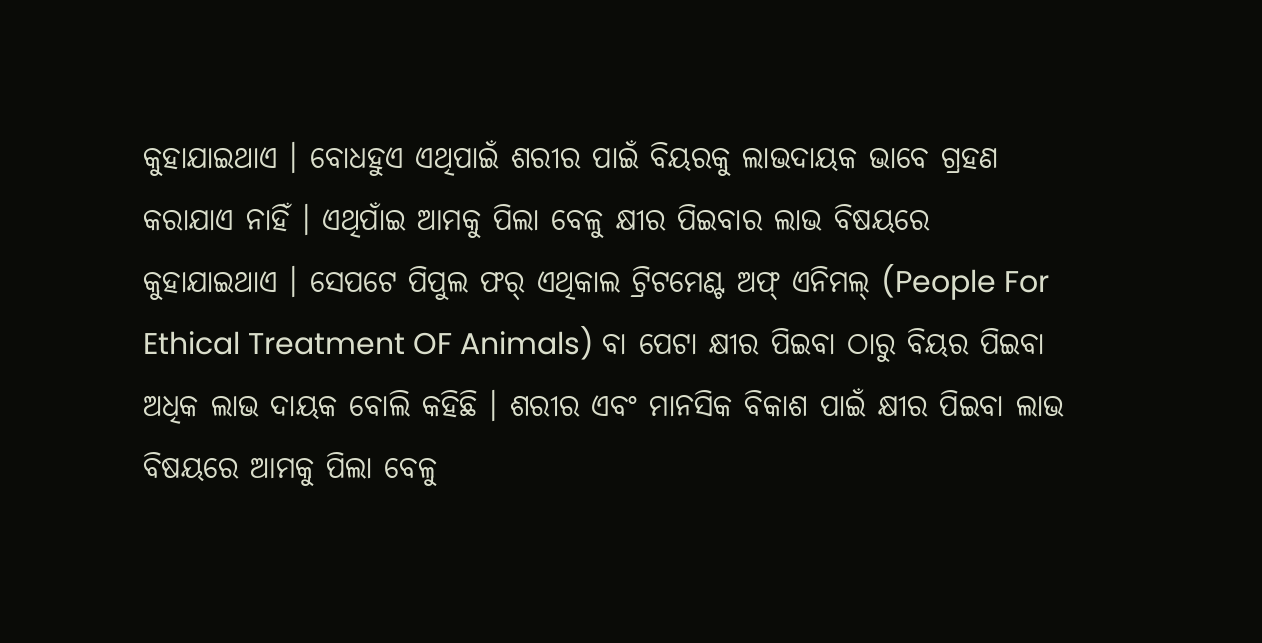କୁହାଯାଇଥାଏ । ବୋଧହୁଏ ଏଥିପାଇଁ ଶରୀର ପାଇଁ ବିୟରକୁ ଲାଭଦାୟକ ଭାବେ ଗ୍ରହଣ କରାଯାଏ ନାହିଁ । ଏଥିପାଁଇ ଆମକୁ ପିଲା ବେଳୁ କ୍ଷୀର ପିଇବାର ଲାଭ ବିଷୟରେ କୁହାଯାଇଥାଏ । ସେପଟେ ପିପୁଲ ଫର୍ ଏଥିକାଲ ଟ୍ରିଟମେଣ୍ଟ ଅଫ୍ ଏନିମଲ୍ (People For Ethical Treatment OF Animals) ବା ପେଟା କ୍ଷୀର ପିଇବା ଠାରୁ ବିୟର ପିଇବା ଅଧିକ ଲାଭ ଦାୟକ ବୋଲି କହିଛି । ଶରୀର ଏବଂ ମାନସିକ ବିକାଶ ପାଇଁ କ୍ଷୀର ପିଇବା ଲାଭ ବିଷୟରେ ଆମକୁ ପିଲା ବେଳୁ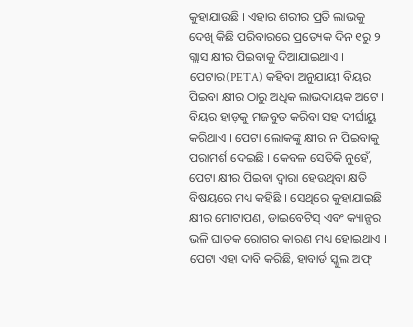କୁହାଯାଉଛି । ଏହାର ଶରୀର ପ୍ରତି ଲାଭକୁ ଦେଖି କିଛି ପରିବାରରେ ପ୍ରତ୍ୟେକ ଦିନ ୧ରୁ ୨ ଗ୍ଲାସ କ୍ଷୀର ପିଇବାକୁ ଦିଆଯାଇଥାଏ ।
ପେଟାର(PETA) କହିବା ଅନୁଯାୟୀ ବିୟର ପିଇବା କ୍ଷୀର ଠାରୁ ଅଧିକ ଲାଭଦାୟକ ଅଟେ । ବିୟର ହାଡ଼କୁ ମଜବୁତ କରିବା ସହ ଦୀର୍ଘାୟୁ କରିଥାଏ । ପେଟା ଲୋକଙ୍କୁ କ୍ଷୀର ନ ପିଇବାକୁ ପରାମର୍ଶ ଦେଇଛି । କେବଳ ସେତିକି ନୁହେଁ, ପେଟା କ୍ଷୀର ପିଇବା ଦ୍ୱାରା ହେଉଥିବା କ୍ଷତି ବିଷୟରେ ମଧ୍ୟ କହିଛି । ସେଥିରେ କୁହାଯାଇଛି କ୍ଷୀର ମୋଟାପଣ, ଡାଇବେଟିସ୍ ଏବଂ କ୍ୟାନ୍ସର ଭଳି ଘାତକ ରୋଗର କାରଣ ମଧ୍ୟ ହୋଇଥାଏ । ପେଟା ଏହା ଦାବି କରିଛି, ହାବାର୍ଡ ସ୍କୁଲ ଅଫ୍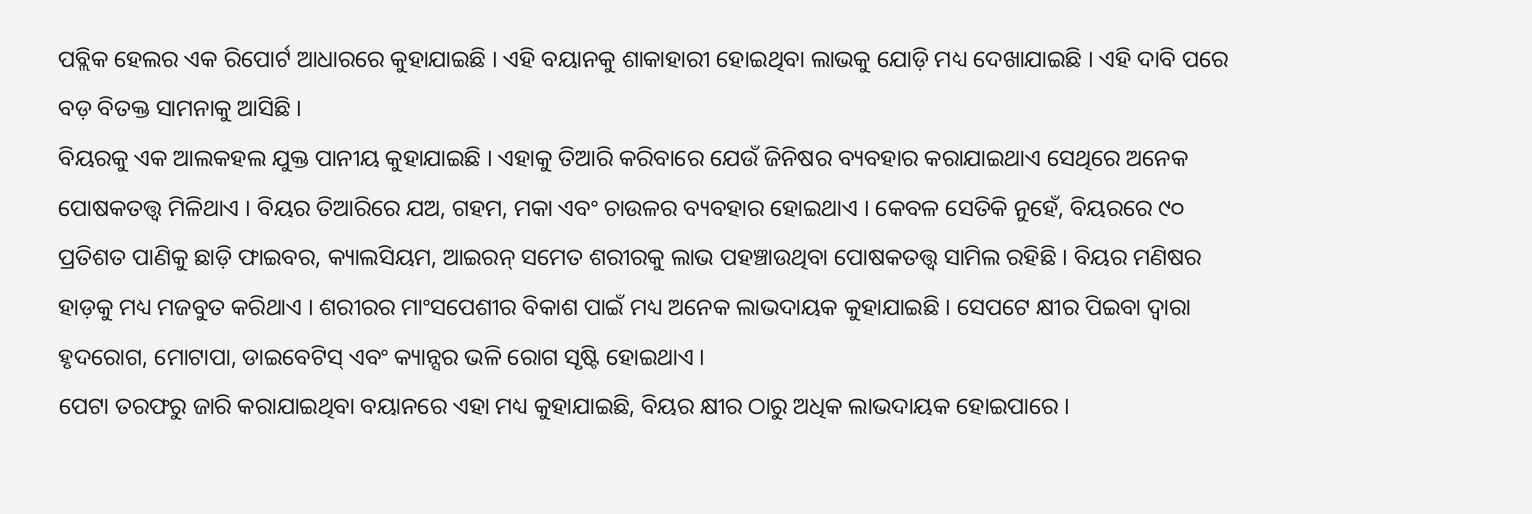ପବ୍ଲିକ ହେଲର ଏକ ରିପୋର୍ଟ ଆଧାରରେ କୁହାଯାଇଛି । ଏହି ବୟାନକୁ ଶାକାହାରୀ ହୋଇଥିବା ଲାଭକୁ ଯୋଡ଼ି ମଧ୍ୟ ଦେଖାଯାଇଛି । ଏହି ଦାବି ପରେ ବଡ଼ ବିତକ୍ତ ସାମନାକୁ ଆସିଛି ।
ବିୟରକୁ ଏକ ଆଲକହଲ ଯୁକ୍ତ ପାନୀୟ କୁହାଯାଇଛି । ଏହାକୁ ତିଆରି କରିବାରେ ଯେଉଁ ଜିନିଷର ବ୍ୟବହାର କରାଯାଇଥାଏ ସେଥିରେ ଅନେକ ପୋଷକତତ୍ତ୍ୱ ମିଳିଥାଏ । ବିୟର ତିଆରିରେ ଯଅ, ଗହମ, ମକା ଏବଂ ଚାଉଳର ବ୍ୟବହାର ହୋଇଥାଏ । କେବଳ ସେତିକି ନୁହେଁ, ବିୟରରେ ୯୦ ପ୍ରତିଶତ ପାଣିକୁ ଛାଡ଼ି ଫାଇବର, କ୍ୟାଲସିୟମ, ଆଇରନ୍ ସମେତ ଶରୀରକୁ ଲାଭ ପହଞ୍ଚାଉଥିବା ପୋଷକତତ୍ତ୍ୱ ସାମିଲ ରହିଛି । ବିୟର ମଣିଷର ହାଡ଼କୁ ମଧ୍ୟ ମଜବୁତ କରିଥାଏ । ଶରୀରର ମାଂସପେଶୀର ବିକାଶ ପାଇଁ ମଧ୍ୟ ଅନେକ ଲାଭଦାୟକ କୁହାଯାଇଛି । ସେପଟେ କ୍ଷୀର ପିଇବା ଦ୍ୱାରା ହୃଦରୋଗ, ମୋଟାପା, ଡାଇବେଟିସ୍ ଏବଂ କ୍ୟାନ୍ସର ଭଳି ରୋଗ ସୃଷ୍ଟି ହୋଇଥାଏ ।
ପେଟା ତରଫରୁ ଜାରି କରାଯାଇଥିବା ବୟାନରେ ଏହା ମଧ୍ୟ କୁହାଯାଇଛି, ବିୟର କ୍ଷୀର ଠାରୁ ଅଧିକ ଲାଭଦାୟକ ହୋଇପାରେ ।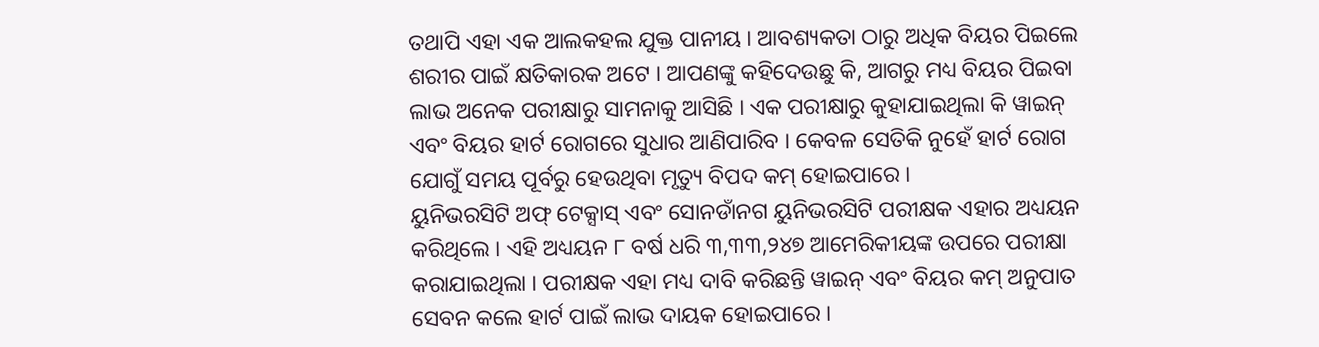ତଥାପି ଏହା ଏକ ଆଲକହଲ ଯୁକ୍ତ ପାନୀୟ । ଆବଶ୍ୟକତା ଠାରୁ ଅଧିକ ବିୟର ପିଇଲେ ଶରୀର ପାଇଁ କ୍ଷତିକାରକ ଅଟେ । ଆପଣଙ୍କୁ କହିଦେଉଛୁ କି, ଆଗରୁ ମଧ୍ୟ ବିୟର ପିଇବା ଲାଭ ଅନେକ ପରୀକ୍ଷାରୁ ସାମନାକୁ ଆସିଛି । ଏକ ପରୀକ୍ଷାରୁ କୁହାଯାଇଥିଲା କି ୱାଇନ୍ ଏବଂ ବିୟର ହାର୍ଟ ରୋଗରେ ସୁଧାର ଆଣିପାରିବ । କେବଳ ସେତିକି ନୁହେଁ ହାର୍ଟ ରୋଗ ଯୋଗୁଁ ସମୟ ପୂର୍ବରୁ ହେଉଥିବା ମୃତ୍ୟୁ ବିପଦ କମ୍ ହୋଇପାରେ ।
ୟୁନିଭରସିଟି ଅଫ୍ ଟେକ୍ସାସ୍ ଏବଂ ସୋନଡାଁନଗ ୟୁନିଭରସିଟି ପରୀକ୍ଷକ ଏହାର ଅଧ୍ୟୟନ କରିଥିଲେ । ଏହି ଅଧ୍ୟୟନ ୮ ବର୍ଷ ଧରି ୩,୩୩,୨୪୭ ଆମେରିକୀୟଙ୍କ ଉପରେ ପରୀକ୍ଷା କରାଯାଇଥିଲା । ପରୀକ୍ଷକ ଏହା ମଧ୍ୟ ଦାବି କରିଛନ୍ତି ୱାଇନ୍ ଏବଂ ବିୟର କମ୍ ଅନୁପାତ ସେବନ କଲେ ହାର୍ଟ ପାଇଁ ଲାଭ ଦାୟକ ହୋଇପାରେ ।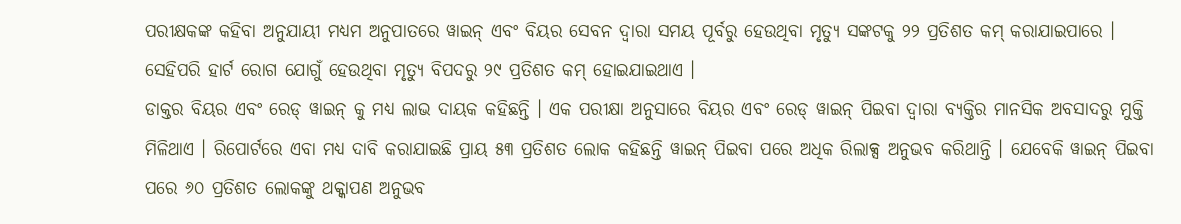ପରୀକ୍ଷକଙ୍କ କହିବା ଅନୁଯାୟୀ ମଧ୍ୟମ ଅନୁପାତରେ ୱାଇନ୍ ଏବଂ ବିୟର ସେବନ ଦ୍ୱାରା ସମୟ ପୂର୍ବରୁ ହେଉଥିବା ମୃତ୍ୟୁ ସଙ୍କଟକୁ ୨୨ ପ୍ରତିଶତ କମ୍ କରାଯାଇପାରେ । ସେହିପରି ହାର୍ଟ ରୋଗ ଯୋଗୁଁ ହେଉଥିବା ମୃତ୍ୟୁ ବିପଦରୁ ୨୯ ପ୍ରତିଶତ କମ୍ ହୋଇଯାଇଥାଏ ।
ଡାକ୍ତର ବିୟର ଏବଂ ରେଡ୍ ୱାଇନ୍ କୁ ମଧ୍ୟ ଲାଭ ଦାୟକ କହିଛନ୍ତି । ଏକ ପରୀକ୍ଷା ଅନୁସାରେ ବିୟର ଏବଂ ରେଡ୍ ୱାଇନ୍ ପିଇବା ଦ୍ୱାରା ବ୍ୟକ୍ତିର ମାନସିକ ଅବସାଦରୁ ମୁକ୍ତି ମିଳିଥାଏ । ରିପୋର୍ଟରେ ଏବା ମଧ୍ୟ ଦାବି କରାଯାଇଛି ପ୍ରାୟ ୫୩ ପ୍ରତିଶତ ଲୋକ କହିଛନ୍ତି ୱାଇନ୍ ପିଇବା ପରେ ଅଧିକ ରିଲାକ୍ସ ଅନୁଭବ କରିଥାନ୍ତି । ଯେବେକି ୱାଇନ୍ ପିଇବା ପରେ ୬୦ ପ୍ରତିଶତ ଲୋକଙ୍କୁ ଥକ୍କାପଣ ଅନୁଭବ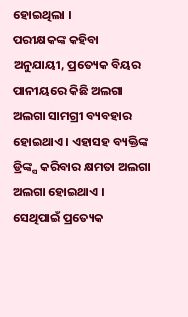ହୋଇଥିଲା ।
ପରୀକ୍ଷକଙ୍କ କହିବା ଅନୁଯାୟୀ, ପ୍ରତ୍ୟେକ ବିୟର ପାନୀୟରେ କିଛି ଅଲଗା ଅଲଗା ସାମଗ୍ରୀ ବ୍ୟବହାର ହୋଇଥାଏ । ଏହାସହ ବ୍ୟକ୍ତିଙ୍କ ଡ୍ରିଙ୍କ୍ସ କରିବାର କ୍ଷମତା ଅଲଗା ଅଲଗା ହୋଇଥାଏ । ସେଥିପାଇଁ ପ୍ରତ୍ୟେକ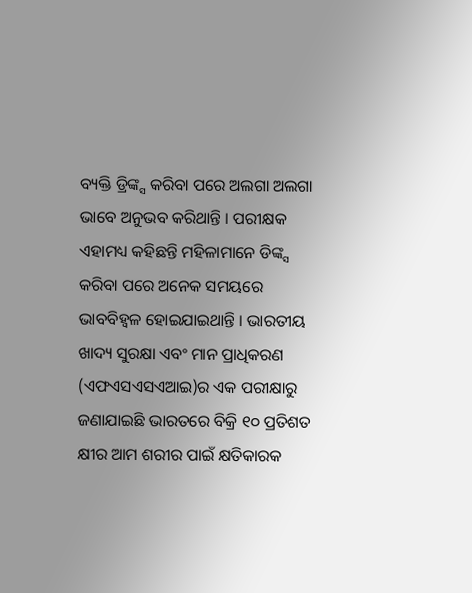ବ୍ୟକ୍ତି ଡ୍ରିଙ୍କ୍ସ କରିବା ପରେ ଅଲଗା ଅଲଗା ଭାବେ ଅନୁଭବ କରିଥାନ୍ତି । ପରୀକ୍ଷକ ଏହାମଧ୍ୟ କହିଛନ୍ତି ମହିଳାମାନେ ଡିଙ୍କ୍ସ କରିବା ପରେ ଅନେକ ସମୟରେ ଭାବବିହ୍ୱଳ ହୋଇଯାଇଥାନ୍ତି । ଭାରତୀୟ ଖାଦ୍ୟ ସୁରକ୍ଷା ଏବଂ ମାନ ପ୍ରାଧିକରଣ (ଏଫଏସଏସଏଆଇ)ର ଏକ ପରୀକ୍ଷାରୁ ଜଣାଯାଇଛି ଭାରତରେ ବିକ୍ରି ୧୦ ପ୍ରତିଶତ କ୍ଷୀର ଆମ ଶରୀର ପାଇଁ କ୍ଷତିକାରକ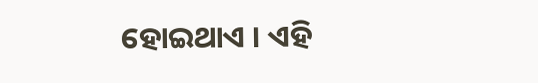ହୋଇଥାଏ । ଏହି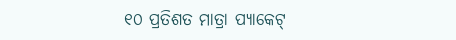୧୦ ପ୍ରତିଶତ ମାତ୍ରା ପ୍ୟାକେଟ୍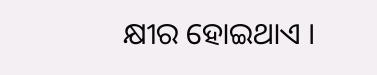କ୍ଷୀର ହୋଇଥାଏ ।